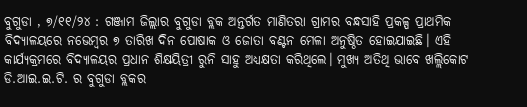ବୁଗୁଡା , ୭/୧୧/୨୪ : ଗଞ୍ଜାମ ଜିଲ୍ଲାର ବୁଗୁଡା ବ୍ଲକ ଅନ୍ତର୍ଗତ ମାଣିତରା ଗ୍ରାମର ବନ୍ଧସାହି ପ୍ରକଳ୍ପ ପ୍ରାଥମିକ ବିଦ୍ୟାଳୟରେ ନଭେମ୍ବର ୭ ତାରିଖ ଦିନ ପୋଷାକ ଓ ଜୋତା ବଣ୍ଟନ ମେଳା ଅନୁଷ୍ଠିତ ହୋଇଯାଇଛି। ଏହି କାର୍ଯ୍ୟକ୍ରମରେ ବିଦ୍ୟାଳୟର ପ୍ରଧାନ ଶିକ୍ଷୟିତ୍ରୀ ରୁନି ସାହୁ ଅଧ୍ୟକ୍ଷତା କରିଥିଲେ। ମୁଖ୍ୟ ଅତିଥି ଭାବେ ଖଲ୍ଲିକୋଟ ଡି.ଆଇ.ଇ.ଟି. ର ବୁଗୁଡା ବ୍ଲକର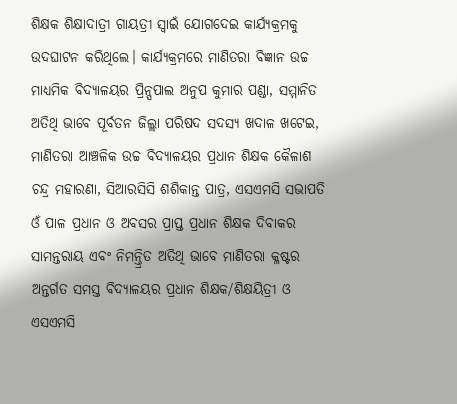ଶିକ୍ଷକ ଶିକ୍ଷାଦାତ୍ରୀ ଗାୟତ୍ରୀ ସ୍ୱାଇଁ ଯୋଗଦେଇ କାର୍ଯ୍ୟକ୍ରମକୁ ଉଦଘାଟନ କରିଥିଲେ। କାର୍ଯ୍ୟକ୍ରମରେ ମାଣିତରା ବିଜ୍ଞାନ ଉଚ୍ଚ ମାଧ୍ୟମିକ ବିଦ୍ୟାଳୟର ପ୍ରିନ୍ସପାଲ ଅନୁପ କୁମାର ପଣ୍ଡା, ସମ୍ମାନିତ ଅତିଥି ଭାବେ ପୂର୍ବତନ ଜିଲ୍ଲା ପରିଷଦ ସଦସ୍ୟ ଖଦାଳ ଖଟେଇ, ମାଣିତରା ଆଞ୍ଚଳିକ ଉଚ୍ଚ ବିଦ୍ୟାଳୟର ପ୍ରଧାନ ଶିକ୍ଷକ କୈଳାଶ ଚନ୍ଦ୍ର ମହାରଣା, ସିଆରସିସି ଶଶିକାନ୍ତ ପାତ୍ର, ଏସଏମସି ସଭାପତି ଓଁ ପାଳ ପ୍ରଧାନ ଓ ଅବସର ପ୍ରାପ୍ତ ପ୍ରଧାନ ଶିକ୍ଷକ ଦିବାକର ସାମନ୍ତରାୟ ଏବଂ ନିମନ୍ତ୍ରିତ ଅତିଥି ଭାବେ ମାଣିତରା କ୍ଳଷ୍ଟର ଅନ୍ତର୍ଗତ ସମସ୍ତ ବିଦ୍ୟାଳୟର ପ୍ରଧାନ ଶିକ୍ଷକ/ଶିକ୍ଷୟିତ୍ରୀ ଓ ଏସଏମସି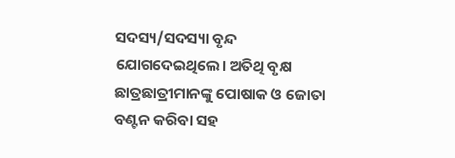ସଦସ୍ୟ/ସଦସ୍ୟା ବୃନ୍ଦ ଯୋଗଦେଇଥିଲେ। ଅତିଥି ବୃକ୍ଷ ଛାତ୍ରଛାତ୍ରୀମାନଙ୍କୁ ପୋଷାକ ଓ ଜୋତା ବଣ୍ଟନ କରିବା ସହ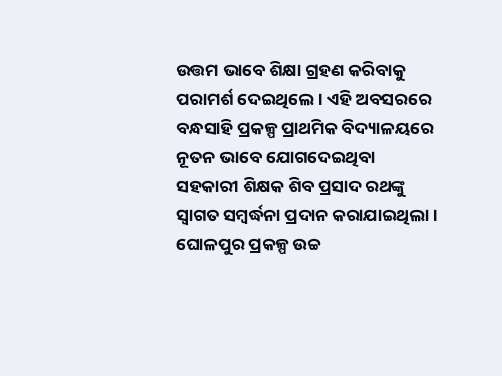ଉତ୍ତମ ଭାବେ ଶିକ୍ଷା ଗ୍ରହଣ କରିବାକୁ ପରାମର୍ଶ ଦେଇଥିଲେ। ଏହି ଅବସରରେ ବନ୍ଧସାହି ପ୍ରକଳ୍ପ ପ୍ରାଥମିକ ବିଦ୍ୟାଳୟରେ ନୂତନ ଭାବେ ଯୋଗଦେଇଥିବା ସହକାରୀ ଶିକ୍ଷକ ଶିବ ପ୍ରସାଦ ରଥଙ୍କୁ ସ୍ୱାଗତ ସମ୍ବର୍ଦ୍ଧନା ପ୍ରଦାନ କରାଯାଇଥିଲା । ଘୋଳପୁର ପ୍ରକଳ୍ପ ଉଚ୍ଚ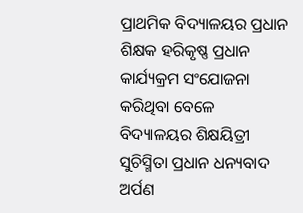ପ୍ରାଥମିକ ବିଦ୍ୟାଳୟର ପ୍ରଧାନ ଶିକ୍ଷକ ହରିକୃଷ୍ଣ ପ୍ରଧାନ କାର୍ଯ୍ୟକ୍ରମ ସଂଯୋଜନା କରିଥିବା ବେଳେ ବିଦ୍ୟାଳୟର ଶିକ୍ଷୟିତ୍ରୀ ସୁଚିସ୍ମିତା ପ୍ରଧାନ ଧନ୍ୟବାଦ ଅର୍ପଣ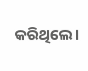କରିଥିଲେ।